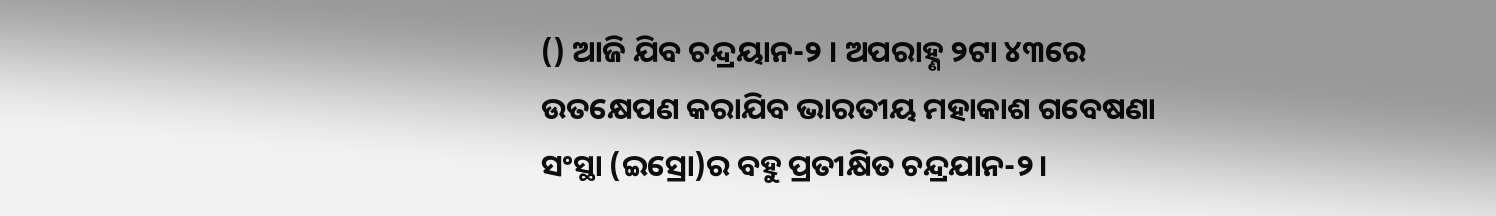() ଆଜି ଯିବ ଚନ୍ଦ୍ରୟାନ-୨ । ଅପରାହ୍ଣ ୨ଟା ୪୩ରେ ଉତକ୍ଷେପଣ କରାଯିବ ଭାରତୀୟ ମହାକାଶ ଗବେଷଣା ସଂସ୍ଥା (ଇସ୍ରୋ)ର ବହୁ ପ୍ରତୀକ୍ଷିତ ଚନ୍ଦ୍ରଯାନ-୨।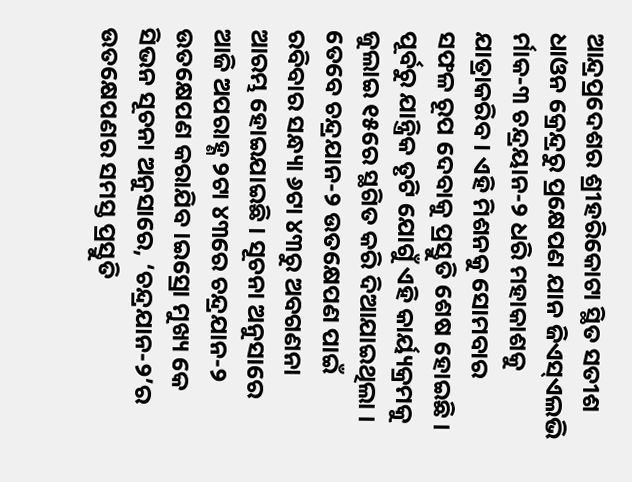ଆନ୍ଦ୍ରପ୍ରଦେଶର ଶ୍ରୀହରିକୋଟା ସ୍ଥିତ ସତୀଶ ଧାଓନ କ୍ରେନ୍ଦ୍ରରୁ ପ୍ରକ୍ଷେପଣ ଯାନ ଜିଏସ୍ଏଲଭି ର୍ମାକ-୩ ଚନ୍ଦ୍ରୟାନ-୨ ଧରି ମହାକାଶକୁ ଯାତ୍ରାକରିବ । ଏହି ମିଶନକୁ ସୋମବାର ସଫଳ ରୂପ ଦେବାକୁ ପ୍ରସ୍ତୁତି ଶେଷ ହୋଇଛି । ପୂର୍ବରୁ ଯାନ୍ତ୍ରିକ ତୃଟି ଯୋଗୁଁ ଏହି କାର୍ୟ୍ୟକ୍ରମକୁ ଜୁଲାଇ ୧୫ରେ ସ୍ଥଗିତ କରି ଦିଆଯାଇଥିଲା ।
ତେବେ ଚନ୍ଦ୍ରଯାନ-୨ ଉତକ୍ଷେପଣ ପାଇଁ ରବିବାର ସନ୍ଧ୍ୟା ୬ଟା ୪୩ରୁ ଅବଗଣନା ଆରମ୍ଭ ହୋଇଯାଇଛି । ସୂଚନା ଅନୁସାରେ ଆଜି ଅପରାହ୍ଣ ୨ଟା ୪୩ରେ ଚନ୍ଦ୍ରଯାନ-୨ ଉତକ୍ଷେପଣ କରାଯିବ ।ଇସ୍ରୋ ମୁଖ୍ୟ କେ ସିଭନ ସୂଚନା ଅନୁସାରେ, ‘ଚନ୍ଦ୍ରଯାନ-୨’ର ଉତକ୍ଷେପଣର ସମସ୍ତ ପ୍ରସ୍ତୁତି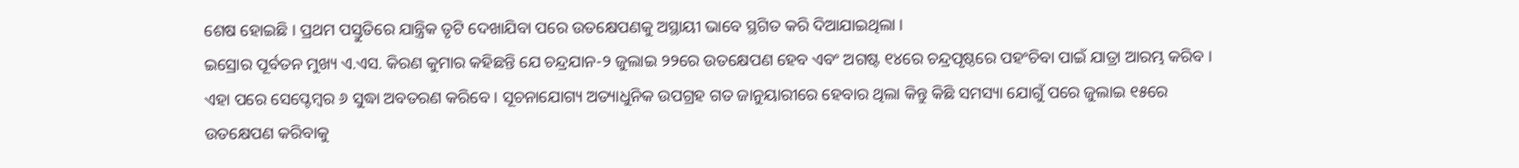ଶେଷ ହୋଇଛି । ପ୍ରଥମ ପସ୍ତୁତିରେ ଯାନ୍ତ୍ରିକ ତୃଟି ଦେଖାଯିବା ପରେ ଉତକ୍ଷେପଣକୁ ଅସ୍ଥାୟୀ ଭାବେ ସ୍ଥଗିତ କରି ଦିଆଯାଇଥିଲା ।
ଇସ୍ରୋର ପୂର୍ବତନ ମୁଖ୍ୟ ଏ.ଏସ. କିରଣ କୁମାର କହିଛନ୍ତି ଯେ ଚନ୍ଦ୍ରଯାନ-୨ ଜୁଲାଇ ୨୨ରେ ଉତକ୍ଷେପଣ ହେବ ଏବଂ ଅଗଷ୍ଟ ୧୪ରେ ଚନ୍ଦ୍ରପୃଷ୍ଠରେ ପହଂଚିବା ପାଇଁ ଯାତ୍ରା ଆରମ୍ଭ କରିବ । ଏହା ପରେ ସେପ୍ଟେମ୍ବର ୬ ସୁଦ୍ଧା ଅବତରଣ କରିବେ । ସୂଚନାଯୋଗ୍ୟ ଅତ୍ୟାଧୁନିକ ଉପଗ୍ରହ ଗତ ଜାନୁୟାରୀରେ ହେବାର ଥିଲା କିନ୍ତୁ କିଛି ସମସ୍ୟା ଯୋଗୁଁ ପରେ ଜୁଲାଇ ୧୫ରେ ଉତକ୍ଷେପଣ କରିବାକୁ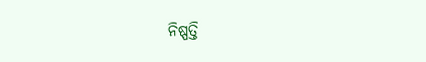ନିଷ୍ପତ୍ତି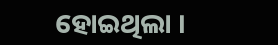ହୋଇଥିଲା ।